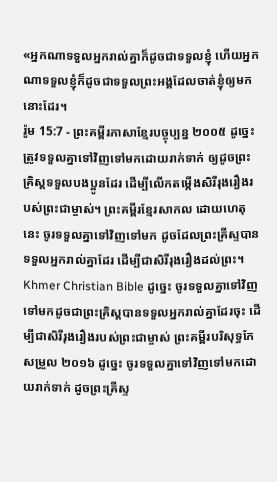«អ្នកណាទទួលអ្នករាល់គ្នាក៏ដូចជាទទួលខ្ញុំ ហើយអ្នកណាទទួលខ្ញុំក៏ដូចជាទទួលព្រះអង្គដែលចាត់ខ្ញុំឲ្យមកនោះដែរ។
រ៉ូម 15:7 - ព្រះគម្ពីរភាសាខ្មែរបច្ចុប្បន្ន ២០០៥ ដូច្នេះ ត្រូវទទួលគ្នាទៅវិញទៅមកដោយរាក់ទាក់ ឲ្យដូចព្រះគ្រិស្តទទួលបងប្អូនដែរ ដើម្បីលើកតម្កើងសិរីរុងរឿងរបស់ព្រះជាម្ចាស់។ ព្រះគម្ពីរខ្មែរសាកល ដោយហេតុនេះ ចូរទទួលគ្នាទៅវិញទៅមក ដូចដែលព្រះគ្រីស្ទបានទទួលអ្នករាល់គ្នាដែរ ដើម្បីជាសិរីរុងរឿងដល់ព្រះ។ Khmer Christian Bible ដូច្នេះ ចូរទទួលគ្នាទៅវិញទៅមកដូចជាព្រះគ្រិស្ដបានទទួលអ្នករាល់គ្នាដែរចុះ ដើម្បីជាសិរីរុងរឿងរបស់ព្រះជាម្ចាស់ ព្រះគម្ពីរបរិសុទ្ធកែសម្រួល ២០១៦ ដូច្នេះ ចូរទទួលគ្នាទៅវិញទៅមកដោយរាក់ទាក់ ដូចព្រះគ្រីស្ទ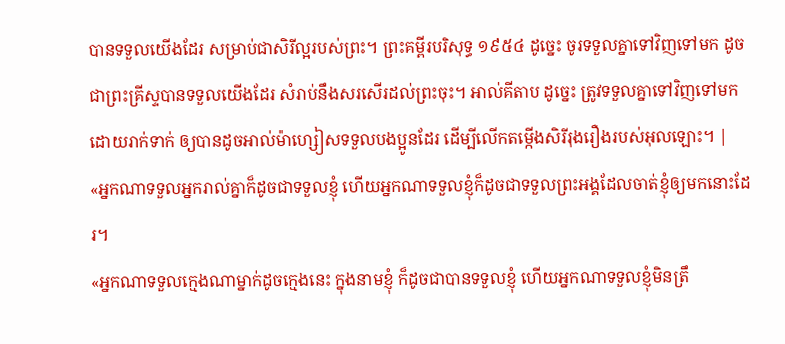បានទទួលយើងដែរ សម្រាប់ជាសិរីល្អរបស់ព្រះ។ ព្រះគម្ពីរបរិសុទ្ធ ១៩៥៤ ដូច្នេះ ចូរទទួលគ្នាទៅវិញទៅមក ដូចជាព្រះគ្រីស្ទបានទទួលយើងដែរ សំរាប់នឹងសរសើរដល់ព្រះចុះ។ អាល់គីតាប ដូច្នេះ ត្រូវទទួលគ្នាទៅវិញទៅមកដោយរាក់ទាក់ ឲ្យបានដូចអាល់ម៉ាហ្សៀសទទួលបងប្អូនដែរ ដើម្បីលើកតម្កើងសិរីរុងរឿងរបស់អុលឡោះ។ |
«អ្នកណាទទួលអ្នករាល់គ្នាក៏ដូចជាទទួលខ្ញុំ ហើយអ្នកណាទទួលខ្ញុំក៏ដូចជាទទួលព្រះអង្គដែលចាត់ខ្ញុំឲ្យមកនោះដែរ។
«អ្នកណាទទួលក្មេងណាម្នាក់ដូចក្មេងនេះ ក្នុងនាមខ្ញុំ ក៏ដូចជាបានទទួលខ្ញុំ ហើយអ្នកណាទទួលខ្ញុំមិនត្រឹ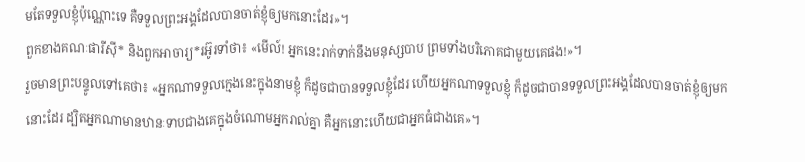មតែទទួលខ្ញុំប៉ុណ្ណោះទេ គឺទទួលព្រះអង្គដែលបានចាត់ខ្ញុំឲ្យមកនោះដែរ»។
ពួកខាងគណៈផារីស៊ី* និងពួកអាចារ្យ*រអ៊ូរទាំថា៖ «មើល៍! អ្នកនេះរាក់ទាក់នឹងមនុស្សបាប ព្រមទាំងបរិភោគជាមួយគេផង!»។
រួចមានព្រះបន្ទូលទៅគេថា៖ «អ្នកណាទទួលក្មេងនេះក្នុងនាមខ្ញុំ ក៏ដូចជាបានទទួលខ្ញុំដែរ ហើយអ្នកណាទទួលខ្ញុំ ក៏ដូចជាបានទទួលព្រះអង្គដែលបានចាត់ខ្ញុំឲ្យមកនោះដែរ ដ្បិតអ្នកណាមានឋានៈទាបជាងគេក្នុងចំណោមអ្នករាល់គ្នា គឺអ្នកនោះហើយជាអ្នកធំជាងគេ»។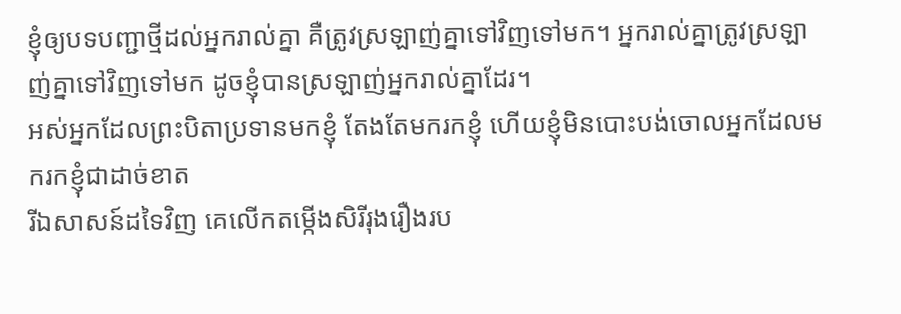ខ្ញុំឲ្យបទបញ្ជាថ្មីដល់អ្នករាល់គ្នា គឺត្រូវស្រឡាញ់គ្នាទៅវិញទៅមក។ អ្នករាល់គ្នាត្រូវស្រឡាញ់គ្នាទៅវិញទៅមក ដូចខ្ញុំបានស្រឡាញ់អ្នករាល់គ្នាដែរ។
អស់អ្នកដែលព្រះបិតាប្រទានមកខ្ញុំ តែងតែមករកខ្ញុំ ហើយខ្ញុំមិនបោះបង់ចោលអ្នកដែលមករកខ្ញុំជាដាច់ខាត
រីឯសាសន៍ដទៃវិញ គេលើកតម្កើងសិរីរុងរឿងរប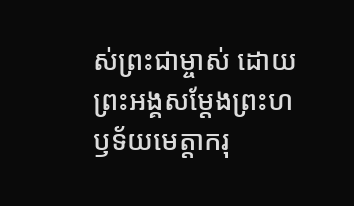ស់ព្រះជាម្ចាស់ ដោយព្រះអង្គសម្តែងព្រះហឫទ័យមេត្តាករុ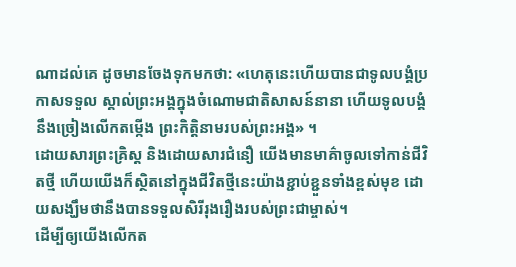ណាដល់គេ ដូចមានចែងទុកមកថា: «ហេតុនេះហើយបានជាទូលបង្គំប្រកាសទទួល ស្គាល់ព្រះអង្គក្នុងចំណោមជាតិសាសន៍នានា ហើយទូលបង្គំនឹងច្រៀងលើកតម្កើង ព្រះកិត្តិនាមរបស់ព្រះអង្គ» ។
ដោយសារព្រះគ្រិស្ត និងដោយសារជំនឿ យើងមានមាគ៌ាចូលទៅកាន់ជីវិតថ្មី ហើយយើងក៏ស្ថិតនៅក្នុងជីវិតថ្មីនេះយ៉ាងខ្ជាប់ខ្ជួនទាំងខ្ពស់មុខ ដោយសង្ឃឹមថានឹងបានទទួលសិរីរុងរឿងរបស់ព្រះជាម្ចាស់។
ដើម្បីឲ្យយើងលើកត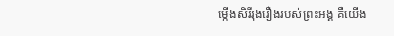ម្កើងសិរីរុងរឿងរបស់ព្រះអង្គ គឺយើង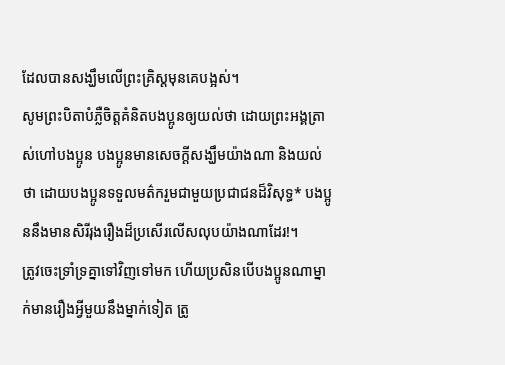ដែលបានសង្ឃឹមលើព្រះគ្រិស្តមុនគេបង្អស់។
សូមព្រះបិតាបំភ្លឺចិត្តគំនិតបងប្អូនឲ្យយល់ថា ដោយព្រះអង្គត្រាស់ហៅបងប្អូន បងប្អូនមានសេចក្ដីសង្ឃឹមយ៉ាងណា និងយល់ថា ដោយបងប្អូនទទួលមត៌ករួមជាមួយប្រជាជនដ៏វិសុទ្ធ* បងប្អូននឹងមានសិរីរុងរឿងដ៏ប្រសើរលើសលុបយ៉ាងណាដែរ!។
ត្រូវចេះទ្រាំទ្រគ្នាទៅវិញទៅមក ហើយប្រសិនបើបងប្អូនណាម្នាក់មានរឿងអ្វីមួយនឹងម្នាក់ទៀត ត្រូ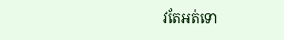វតែអត់ទោ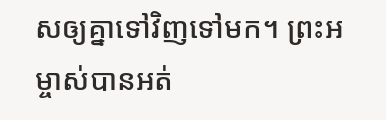សឲ្យគ្នាទៅវិញទៅមក។ ព្រះអម្ចាស់បានអត់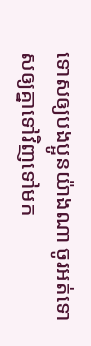ទោសឲ្យបងប្អូនយ៉ាងណា ចូរអត់ទោសឲ្យគ្នាទៅវិញទៅមក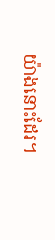យ៉ាងនោះដែរ។